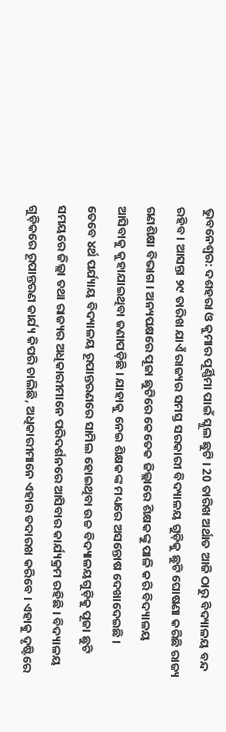ଭୁବନେଶ୍ବର: ଦଶହରା ଓ କୁମାର ପୂର୍ଣ୍ଣିମା ପାଇଁ ସ୍କୁଲ ଛୁଟି । 20 ତାରିଖ ଅର୍ଥାତ ଆଜି ଠାରୁ ବିଦ୍ୟାଳୟ ବନ୍ଦ ରହିବ । ଆସନ୍ତା ୨୯ ତାରିଖ ଯାଏଁ ରାଜ୍ୟର ସମସ୍ତ ସରକାରୀ ବିଦ୍ୟାଳୟ ଗୁଡ଼ିକୁ ଛୁଟି ଘୋଷଣା କରିଛି ରାଜ୍ୟ ଗଣଶିକ୍ଷା ବିଭାଗ । ଅନ୍ୟପକ୍ଷରେ ପୂଜା ଛୁଟିରେ କେତେକ ଜିଲ୍ଲାରେ ଶିକ୍ଷକଙ୍କୁ ପାଳି କରି ବିଦ୍ୟାଳୟ ଆସିବାକୁ କୁହାଯାଇଥିବା ଜଣାପଡ଼ିଛି । ଯାହାକୁ ନେଇ ଶିକ୍ଷକଙ୍କ ମଧ୍ୟରେ ଅସନ୍ତୋଷ ଦେଖାଦେଇଛି ।
ତେବେ ୪ର୍ଥ ପର୍ଯ୍ୟାୟ ବିଦ୍ୟାଳୟ ରୂପାନ୍ତରଣରେ ସାମିଲ ହୋଇଥିବା ଉଚ୍ଚ ବିଦ୍ୟାଳୟଗୁଡ଼ିକୁ ପୂଜା ଛୁଟି ସମୟରେ ଜିଲ୍ଲା ତଥା ରାଜ୍ୟର ଅଧିକାରୀମାନେ ପରିଦର୍ଶନରେ ଆସିବାର କାର୍ଯ୍ୟକ୍ରମ ରହିଛି । ବିଦ୍ୟାଳୟ ଗୁଡ଼ିକରେ ରୂପାନ୍ତରଣ କାର୍ଯ୍ୟ କିପରି ଚାଲିଛି, ଅଧିକାରୀମାନେ ଏହାର ତଦାରଖ କରିବେ । ଏହାକୁ ଦୃଷ୍ଟିରେ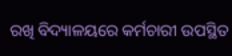ରଖି ବିଦ୍ୟାଳୟରେ କର୍ମଚାରୀ ଉପସ୍ଥିତ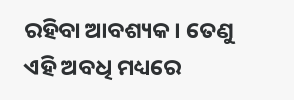ରହିବା ଆବଶ୍ୟକ । ତେଣୁ ଏହି ଅବଧି ମଧ୍ୟରେ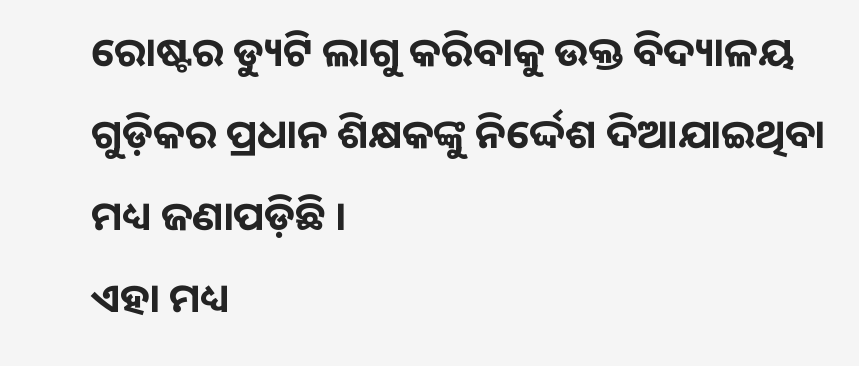ରୋଷ୍ଟର ଡ୍ୟୁଟି ଲାଗୁ କରିବାକୁ ଉକ୍ତ ବିଦ୍ୟାଳୟ ଗୁଡ଼ିକର ପ୍ରଧାନ ଶିକ୍ଷକଙ୍କୁ ନିର୍ଦ୍ଦେଶ ଦିଆଯାଇଥିବା ମଧ୍ୟ ଜଣାପଡ଼ିଛି ।
ଏହା ମଧ୍ୟ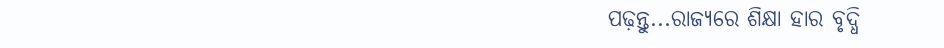ପଢ଼ନ୍ତୁ...ରାଜ୍ୟରେ ଶିକ୍ଷା ହାର ବୃଦ୍ଧି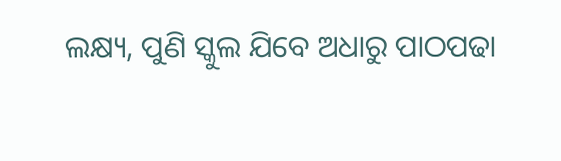ଲକ୍ଷ୍ୟ, ପୁଣି ସ୍କୁଲ ଯିବେ ଅଧାରୁ ପାଠପଢା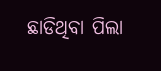ଛାଡିଥିବା ପିଲା